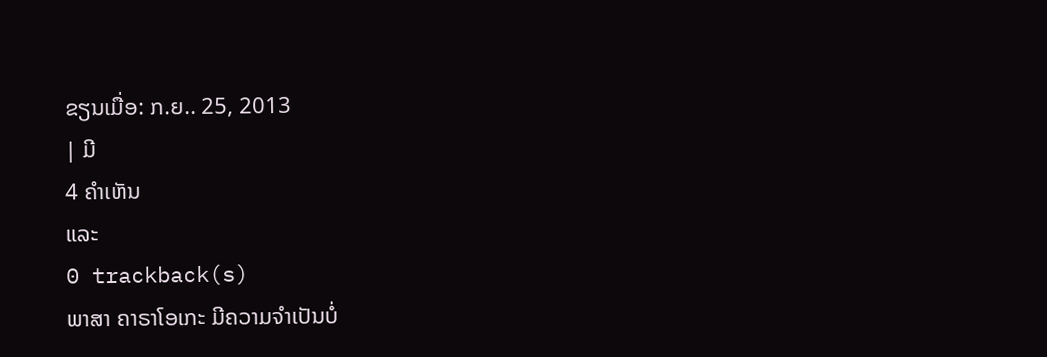ຂຽນເມື່ອ: ກ.ຍ.. 25, 2013
| ມີ
4 ຄຳເຫັນ
ແລະ
0 trackback(s)
ພາສາ ຄາຣາໂອເກະ ມີຄວາມຈຳເປັນບໍ່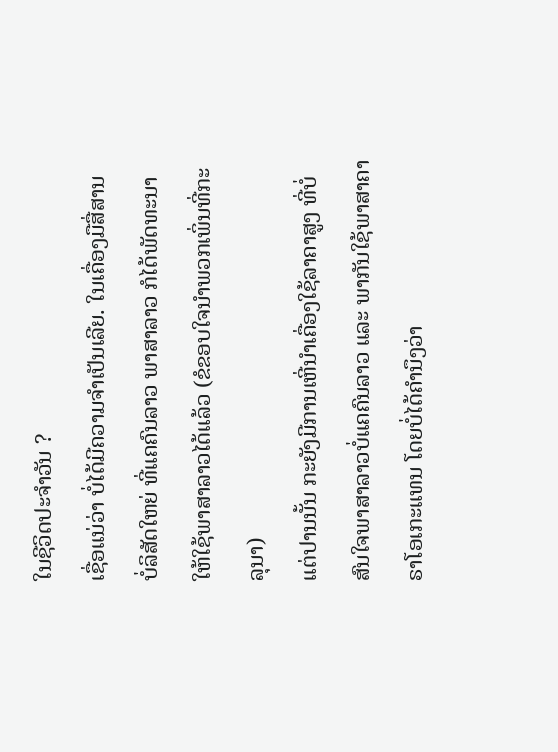ໃນຊີວິດປະຈຳວັນ ?
ເຊື່ອແນ່ວ່າ ບໍ່ໄດ້ມີຄວາມຈຳເປັນເລີຍ. ໃນເຄື່ອງມືສື່ສານ ບໍ່ລິສັດໃຫຍ່ ທີ່ແຄຄົນລາວ ພາສາລາວ ກໍໄດ້ພັດທະນາໃຫ້ໃຊ້ພາສາລາວໄດ້ແລ້ວ (ຂໍຂອບໃຈນຳພວກເພິ່ນທີ່ກະລຸນາ)
ແຕ່ປານນັ້ນ ກະຍັງມີການເຫີ່ນຳເຄື່ອງໃຊ້ລາຄາສູງ ທີ່ບໍ່ສົນໃຈພາສາລາວບໍ່ແຄຄົນລາວ ແລະ ພາກັນໃຊ້ພາສາຄາຣາໂອເກະແທນ ໂດຍບໍ່ໄດ້ຄຳນຶງວ່າ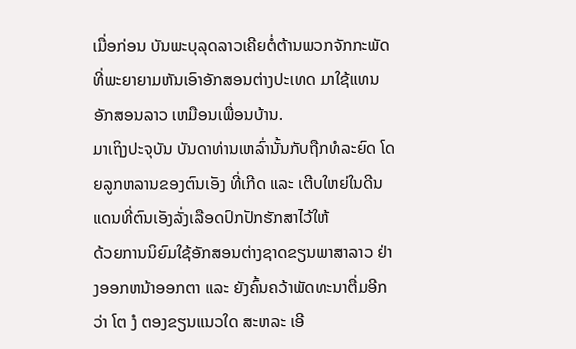ເມື່ອກ່ອນ ບັນພະບຸລຸດລາວເຄີຍຕໍ່ຕ້ານພວກຈັກກະພັດທີ່ພະຍາຍາມຫັນເອົາອັກສອນຕ່າງປະເທດ ມາໃຊ້ແທນອັກສອນລາວ ເຫມືອນເພື່ອນບ້ານ.
ມາເຖິງປະຈຸບັນ ບັນດາທ່ານເຫລົ່ານັ້ນກັບຖືກທໍລະຍົດ ໂດຍລູກຫລານຂອງຕົນເອັງ ທີ່ເກີດ ແລະ ເຕີບໃຫຍ່ໃນດີນແດນທີ່ຕົນເອັງລັ່ງເລືອດປົກປັກຮັກສາໄວ້ໃຫ້
ດ້ວຍການນິຍົມໃຊ້ອັກສອນຕ່າງຊາດຂຽນພາສາລາວ ຢ່າງອອກຫນ້າອອກຕາ ແລະ ຍັງຄົ້ນຄວ້າພັດທະນາຕື່ມອີກວ່າ ໂຕ ງໍ ຕອງຂຽນແນວໃດ ສະຫລະ ເອີ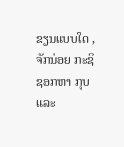ຂຽນແບບໃດ ,
ຈັກນ່ອຍ ກະຊິຊອກຫາ ກຸບ ແລະ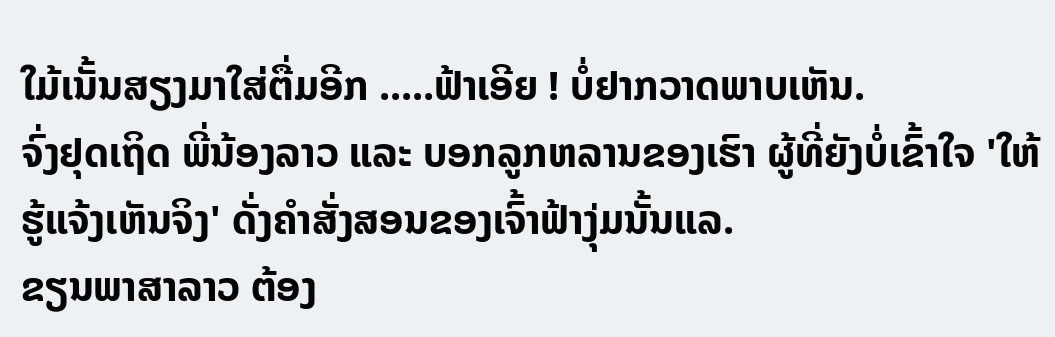ໃມ້ເນັ້ນສຽງມາໃສ່ຕື່ມອີກ .....ຟ້າເອີຍ ! ບໍ່ຢາກວາດພາບເຫັນ.
ຈົ່ງຢຸດເຖິດ ພີ່ນ້ອງລາວ ແລະ ບອກລູກຫລານຂອງເຮົາ ຜູ້ທີ່ຍັງບໍ່ເຂົ້າໃຈ 'ໃຫ້ຮູ້ແຈ້ງເຫັນຈິງ' ດັ່ງຄຳສັ່ງສອນຂອງເຈົ້າຟ້າງຸ່ມນັ້ນແລ.
ຂຽນພາສາລາວ ຕ້ອງ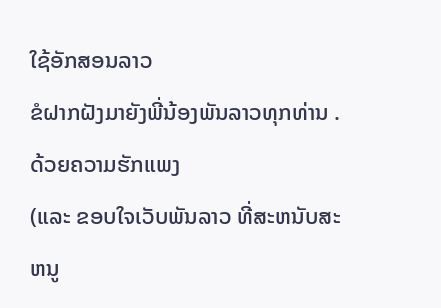ໃຊ້ອັກສອນລາວ
ຂໍຝາກຝັງມາຍັງພີ່ນ້ອງພັນລາວທຸກທ່ານ .ດ້ວຍຄວາມຮັກແພງ
(ແລະ ຂອບໃຈເວັບພັນລາວ ທີ່ສະຫນັບສະຫນູ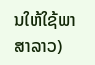ນໃຫ້ໃຊ້ພາສາລາວ)